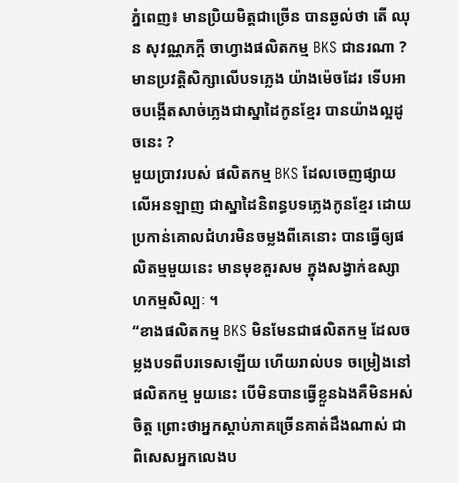ភ្នំពេញ៖ មានប្រិយមិត្តជាច្រើន បានឆ្ងល់ថា តើ ឈុន សុវណ្ណភក្តី ចាហ្វាងផលិតកម្ម BKS ជានរណា ? មានប្រវត្តិសិក្សាលើបទភ្លេង យ៉ាងម៉េចដែរ ទើបអាចបង្កើតសាច់ភ្លេងជាស្នាដៃកូនខ្មែរ បានយ៉ាងល្អដូចនេះ ?
មួយប្រាវរបស់ ផលិតកម្ម BKS ដែលចេញផ្សាយ លើអនឡាញ ជាស្នាដៃនិពន្ធបទភ្លេងកូនខ្មែរ ដោយប្រកាន់គោលជំហរមិនចម្លងពីគេនោះ បានធ្វើឲ្យផលិតម្មមួយនេះ មានមុខគួរសម ក្នុងសង្វាក់ឧស្សាហកម្មសិល្បៈ ។
“ខាងផលិតកម្ម BKS មិនមែនជាផលិតកម្ម ដែលចម្លងបទពីបរទេសឡើយ ហើយរាល់បទ ចម្រៀងនៅផលិតកម្ម មួយនេះ បើមិនបានធ្វើខ្លួនឯងគឺមិនអស់ចិត្ត ព្រោះថាអ្នកស្តាប់ភាគច្រើនគាត់ដឹងណាស់ ជាពិសេសអ្នកលេងប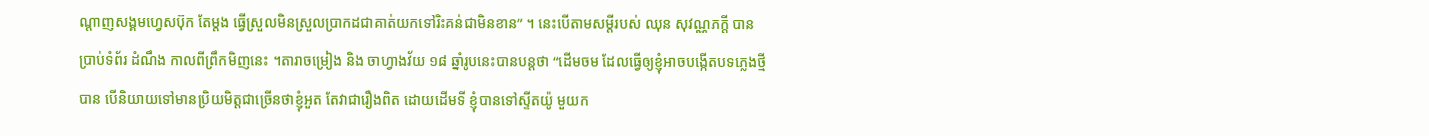ណ្តាញសង្គមហ្វេសប៊ុក តែម្តង ធ្វើស្រួលមិនស្រួលប្រាកដជាគាត់យកទៅរិះគន់ជាមិនខាន” ។ នេះបើតាមសម្តីរបស់ ឈុន សុវណ្ណភក្តី បានប្រាប់ទំព័រ ដំណឹង កាលពីព្រឹកមិញនេះ ។តារាចម្រៀង និង ចាហ្វាងវ័យ ១៨ ឆ្នាំរូបនេះបានបន្តថា “ដើមចម ដែលធ្វើឲ្យខ្ញុំអាចបង្កើតបទភ្លេងថ្មីបាន បើនិយាយទៅមានប្រិយមិត្តជាច្រើនថាខ្ញុំអួត តែវាជារឿងពិត ដោយដើមទី ខ្ញុំបានទៅស្ទីតយ៉ូ មួយក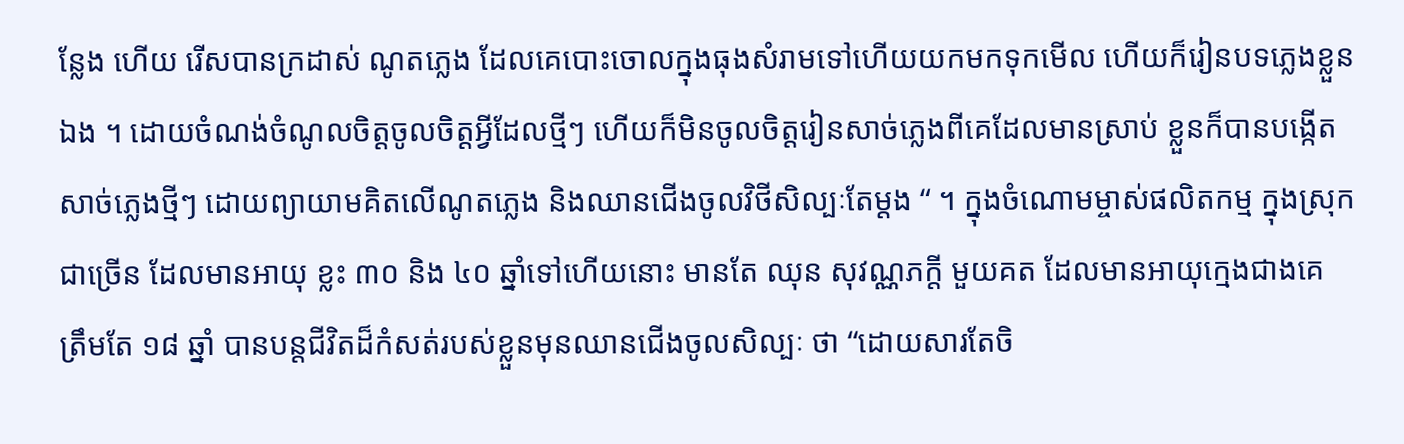ន្លែង ហើយ រើសបានក្រដាស់ ណូតភ្លេង ដែលគេបោះចោលក្នុងធុងសំរាមទៅហើយយកមកទុកមើល ហើយក៏រៀនបទភ្លេងខ្លួនឯង ។ ដោយចំណង់ចំណូលចិត្តចូលចិត្តអ្វីដែលថ្មីៗ ហើយក៏មិនចូលចិត្តរៀនសាច់ភ្លេងពីគេដែលមានស្រាប់ ខ្លួនក៏បានបង្កើតសាច់ភ្លេងថ្មីៗ ដោយព្យាយាមគិតលើណូតភ្លេង និងឈានជើងចូលវិថីសិល្បៈតែម្តង “ ។ ក្នុងចំណោមម្ចាស់ផលិតកម្ម ក្នុងស្រុកជាច្រើន ដែលមានអាយុ ខ្លះ ៣០ និង ៤០ ឆ្នាំទៅហើយនោះ មានតែ ឈុន សុវណ្ណភក្តី មួយគត ដែលមានអាយុក្មេងជាងគេ
ត្រឹមតែ ១៨ ឆ្នាំ បានបន្តជីវិតដ៏កំសត់របស់ខ្លួនមុនឈានជើងចូលសិល្បៈ ថា “ដោយសារតែចិ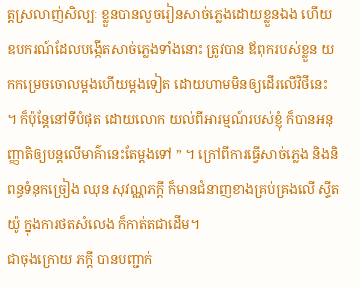ត្តស្រលាញ់សិល្បៈ ខ្លួនបានលួចរៀនសាច់ភ្លេងដោយខ្លួនឯង ហើយឧបករណ៍ដែលបង្កើតសាច់ភ្លេងទាំងនោះ ត្រូវបាន ឪពុករបស់ខ្លួន យកកម្រេចចោលម្តងហើយម្តងទៀត ដោយហាមមិនឲ្យដើរលើវិថីនេះ ។ ក៏ប៉ុន្តែនៅទីបំផុត ដោយលោក យល់ពីអារម្មណ៍របស់ខ្ញុំ ក៏បានអនុញ្ញាតិឲ្យបន្តលើមាគ៌ានេះតែម្តងទៅ ” ។ ក្រៅពីការធ្វើសាច់ភ្លេង និងនិពន្ធទំនុកច្រៀង ឈុន សុវណ្ណភក្តី ក៏មានជំនាញខាងគ្រប់គ្រងលើ ស្ទីតយ៉ូ ក្នុងការថតសំលេង ក៏កាត់តជាដើម។
ជាចុងក្រោយ ភក្តី បានបញ្ជាក់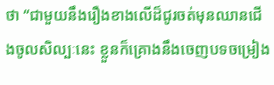ថា “ជាមួយនឹងរឿងខាងលើដ៏ជូរចត់មុនឈានជើងចូលសិល្បៈនេះ ខ្លួនក៏គ្រោងនឹងចេញបទចម្រៀង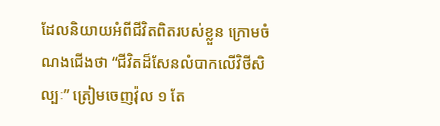ដែលនិយាយអំពីជីវិតពិតរបស់ខ្លួន ក្រោមចំណងជើងថា “ជីវិតដ៏សែនលំបាកលើវិថីសិល្បៈ” ត្រៀមចេញវ៉ុល ១ តែ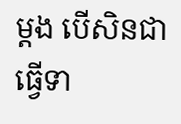ម្តង បើសិនជាធ្វើទា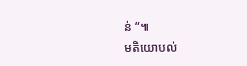ន់ “៕
មតិយោបល់